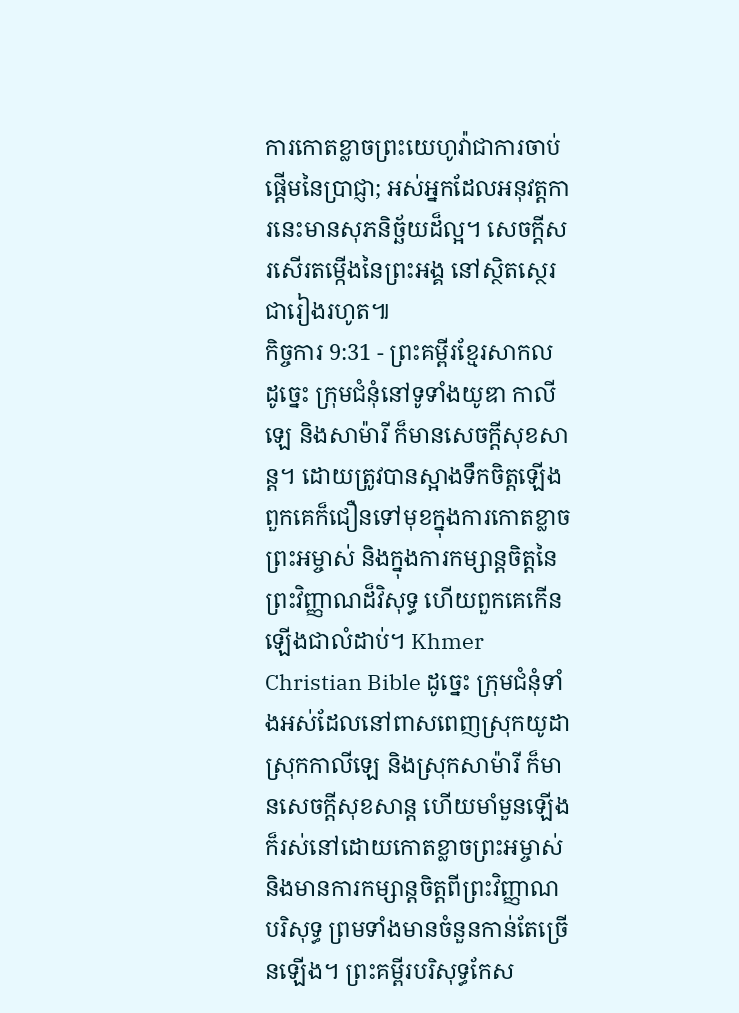ការកោតខ្លាចព្រះយេហូវ៉ាជាការចាប់ផ្ដើមនៃប្រាជ្ញា; អស់អ្នកដែលអនុវត្តការនេះមានសុភនិច្ឆ័យដ៏ល្អ។ សេចក្ដីសរសើរតម្កើងនៃព្រះអង្គ នៅស្ថិតស្ថេរជារៀងរហូត៕
កិច្ចការ 9:31 - ព្រះគម្ពីរខ្មែរសាកល ដូច្នេះ ក្រុមជំនុំនៅទូទាំងយូឌា កាលីឡេ និងសាម៉ារី ក៏មានសេចក្ដីសុខសាន្ត។ ដោយត្រូវបានស្អាងទឹកចិត្តឡើង ពួកគេក៏ជឿនទៅមុខក្នុងការកោតខ្លាចព្រះអម្ចាស់ និងក្នុងការកម្សាន្តចិត្តនៃព្រះវិញ្ញាណដ៏វិសុទ្ធ ហើយពួកគេកើនឡើងជាលំដាប់។ Khmer Christian Bible ដូច្នេះ ក្រុមជំនុំទាំងអស់ដែលនៅពាសពេញស្រុកយូដា ស្រុកកាលីឡេ និងស្រុកសាម៉ារី ក៏មានសេចក្ដីសុខសាន្ដ ហើយមាំមួនឡើង ក៏រស់នៅដោយកោតខ្លាចព្រះអម្ចាស់ និងមានការកម្សាន្ដចិត្ដពីព្រះវិញ្ញាណបរិសុទ្ធ ព្រមទាំងមានចំនួនកាន់តែច្រើនឡើង។ ព្រះគម្ពីរបរិសុទ្ធកែស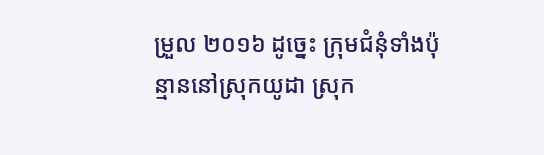ម្រួល ២០១៦ ដូច្នេះ ក្រុមជំនុំទាំងប៉ុន្មាននៅស្រុកយូដា ស្រុក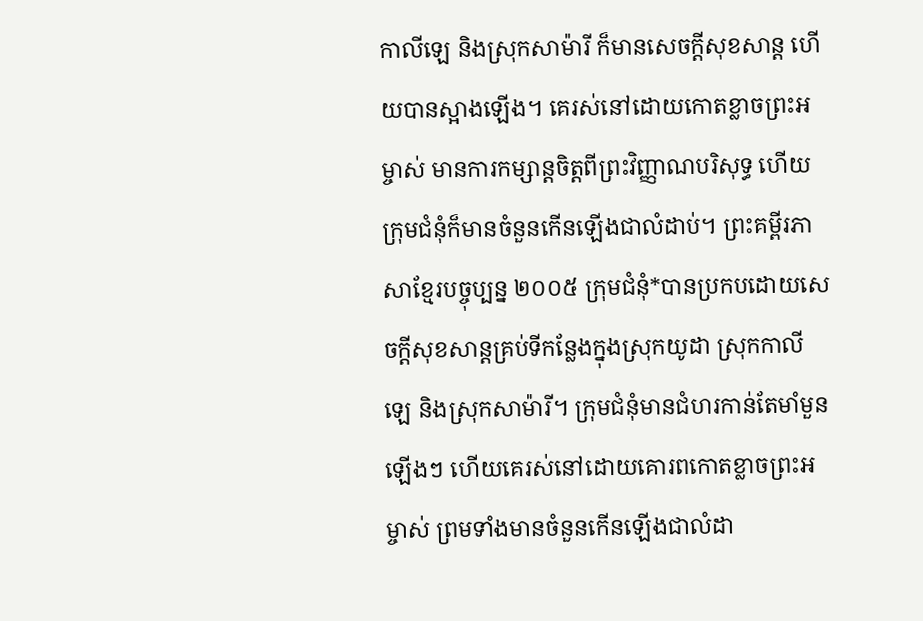កាលីឡេ និងស្រុកសាម៉ារី ក៏មានសេចក្តីសុខសាន្ត ហើយបានស្អាងឡើង។ គេរស់នៅដោយកោតខ្លាចព្រះអម្ចាស់ មានការកម្សាន្តចិត្តពីព្រះវិញ្ញាណបរិសុទ្ធ ហើយក្រុមជំនុំក៏មានចំនួនកើនឡើងជាលំដាប់។ ព្រះគម្ពីរភាសាខ្មែរបច្ចុប្បន្ន ២០០៥ ក្រុមជំនុំ*បានប្រកបដោយសេចក្ដីសុខសាន្តគ្រប់ទីកន្លែងក្នុងស្រុកយូដា ស្រុកកាលីឡេ និងស្រុកសាម៉ារី។ ក្រុមជំនុំមានជំហរកាន់តែមាំមួនឡើងៗ ហើយគេរស់នៅដោយគោរពកោតខ្លាចព្រះអម្ចាស់ ព្រមទាំងមានចំនួនកើនឡើងជាលំដា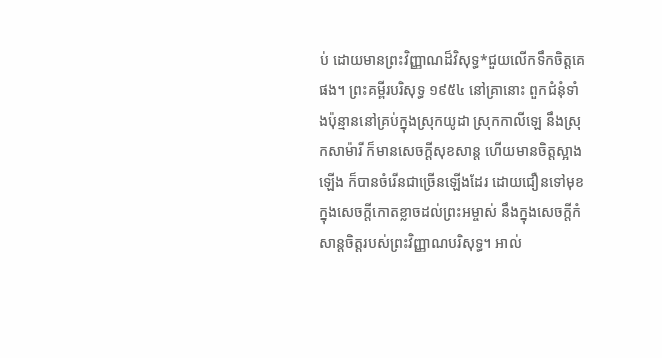ប់ ដោយមានព្រះវិញ្ញាណដ៏វិសុទ្ធ*ជួយលើកទឹកចិត្តគេផង។ ព្រះគម្ពីរបរិសុទ្ធ ១៩៥៤ នៅគ្រានោះ ពួកជំនុំទាំងប៉ុន្មាននៅគ្រប់ក្នុងស្រុកយូដា ស្រុកកាលីឡេ នឹងស្រុកសាម៉ារី ក៏មានសេចក្ដីសុខសាន្ត ហើយមានចិត្តស្អាងឡើង ក៏បានចំរើនជាច្រើនឡើងដែរ ដោយជឿនទៅមុខ ក្នុងសេចក្ដីកោតខ្លាចដល់ព្រះអម្ចាស់ នឹងក្នុងសេចក្ដីកំសាន្តចិត្តរបស់ព្រះវិញ្ញាណបរិសុទ្ធ។ អាល់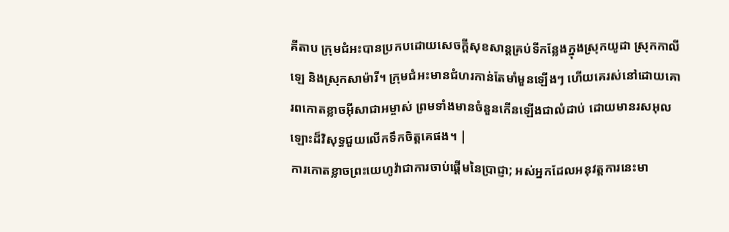គីតាប ក្រុមជំអះបានប្រកបដោយសេចក្ដីសុខសាន្ដគ្រប់ទីកន្លែងក្នុងស្រុកយូដា ស្រុកកាលីឡេ និងស្រុកសាម៉ារី។ ក្រុមជំអះមានជំហរកាន់តែមាំមួនឡើងៗ ហើយគេរស់នៅដោយគោរពកោតខ្លាចអ៊ីសាជាអម្ចាស់ ព្រមទាំងមានចំនួនកើនឡើងជាលំដាប់ ដោយមានរសអុលឡោះដ៏វិសុទ្ធជួយលើកទឹកចិត្ដគេផង។ |
ការកោតខ្លាចព្រះយេហូវ៉ាជាការចាប់ផ្ដើមនៃប្រាជ្ញា; អស់អ្នកដែលអនុវត្តការនេះមា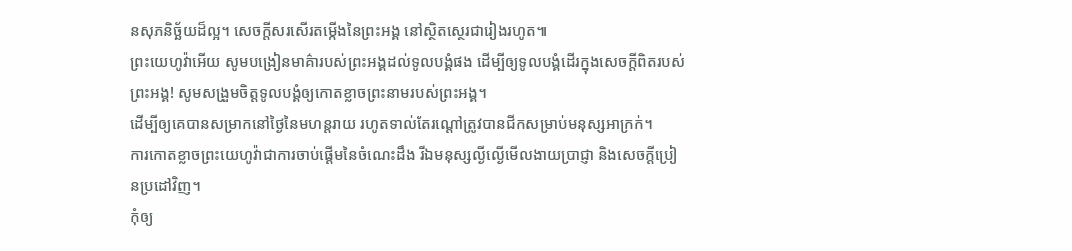នសុភនិច្ឆ័យដ៏ល្អ។ សេចក្ដីសរសើរតម្កើងនៃព្រះអង្គ នៅស្ថិតស្ថេរជារៀងរហូត៕
ព្រះយេហូវ៉ាអើយ សូមបង្រៀនមាគ៌ារបស់ព្រះអង្គដល់ទូលបង្គំផង ដើម្បីឲ្យទូលបង្គំដើរក្នុងសេចក្ដីពិតរបស់ព្រះអង្គ! សូមសង្រួមចិត្តទូលបង្គំឲ្យកោតខ្លាចព្រះនាមរបស់ព្រះអង្គ។
ដើម្បីឲ្យគេបានសម្រាកនៅថ្ងៃនៃមហន្តរាយ រហូតទាល់តែរណ្ដៅត្រូវបានជីកសម្រាប់មនុស្សអាក្រក់។
ការកោតខ្លាចព្រះយេហូវ៉ាជាការចាប់ផ្ដើមនៃចំណេះដឹង រីឯមនុស្សល្ងីល្ងើមើលងាយប្រាជ្ញា និងសេចក្ដីប្រៀនប្រដៅវិញ។
កុំឲ្យ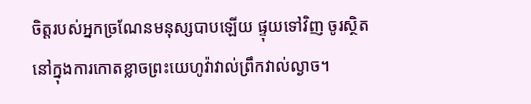ចិត្តរបស់អ្នកច្រណែនមនុស្សបាបឡើយ ផ្ទុយទៅវិញ ចូរស្ថិតនៅក្នុងការកោតខ្លាចព្រះយេហូវ៉ាវាល់ព្រឹកវាល់ល្ងាច។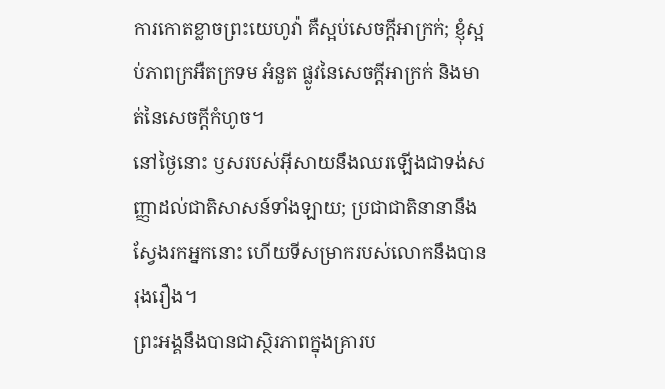ការកោតខ្លាចព្រះយេហូវ៉ា គឺស្អប់សេចក្ដីអាក្រក់; ខ្ញុំស្អប់ភាពក្រអឺតក្រទម អំនួត ផ្លូវនៃសេចក្ដីអាក្រក់ និងមាត់នៃសេចក្ដីកំហូច។
នៅថ្ងៃនោះ ឫសរបស់អ៊ីសាយនឹងឈរឡើងជាទង់សញ្ញាដល់ជាតិសាសន៍ទាំងឡាយ; ប្រជាជាតិនានានឹងស្វែងរកអ្នកនោះ ហើយទីសម្រាករបស់លោកនឹងបានរុងរឿង។
ព្រះអង្គនឹងបានជាស្ថិរភាពក្នុងគ្រារប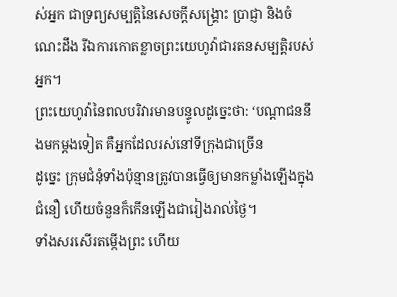ស់អ្នក ជាទ្រព្យសម្បត្តិនៃសេចក្ដីសង្គ្រោះ ប្រាជ្ញា និងចំណេះដឹង រីឯការកោតខ្លាចព្រះយេហូវ៉ាជារតនសម្បត្តិរបស់អ្នក។
ព្រះយេហូវ៉ានៃពលបរិវារមានបន្ទូលដូច្នេះថា: ‘បណ្ដាជននឹងមកម្ដងទៀត គឺអ្នកដែលរស់នៅទីក្រុងជាច្រើន
ដូច្នេះ ក្រុមជំនុំទាំងប៉ុន្មានត្រូវបានធ្វើឲ្យមានកម្លាំងឡើងក្នុងជំនឿ ហើយចំនួនក៏កើនឡើងជារៀងរាល់ថ្ងៃ។
ទាំងសរសើរតម្កើងព្រះ ហើយ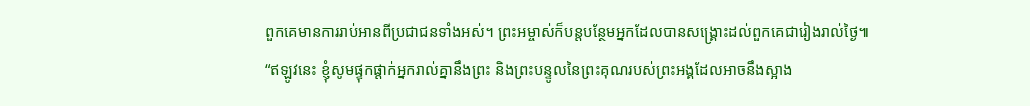ពួកគេមានការរាប់អានពីប្រជាជនទាំងអស់។ ព្រះអម្ចាស់ក៏បន្តបន្ថែមអ្នកដែលបានសង្គ្រោះដល់ពួកគេជារៀងរាល់ថ្ងៃ៕
“ឥឡូវនេះ ខ្ញុំសូមផ្ទុកផ្ដាក់អ្នករាល់គ្នានឹងព្រះ និងព្រះបន្ទូលនៃព្រះគុណរបស់ព្រះអង្គដែលអាចនឹងស្អាង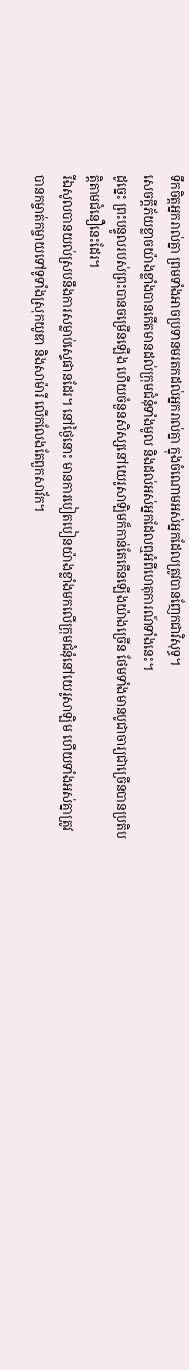ទឹកចិត្តអ្នករាល់គ្នា ព្រមទាំងអាចប្រទានមរតកដល់អ្នករាល់គ្នា ក្នុងចំណោមអស់អ្នកដែលត្រូវបានញែកជាវិសុទ្ធ។
សេចក្ដីភ័យខ្លាចយ៉ាងខ្លាំងបានកើតមានដល់ក្រុមជំនុំទាំងមូល និងដល់អស់អ្នកដែលឮអំពីហេតុការណ៍ទាំងនេះ។
ដូច្នេះ ព្រះបន្ទូលរបស់ព្រះបានចម្រើនឡើង ហើយចំនួនសិស្សនៅយេរូសាឡិមក៏កាន់តែកើនឡើងយ៉ាងច្រើន ថែមទាំងមានបូជាចារ្យជាច្រើនបានប្រតិបត្តិតាមជំនឿនេះដែរ។
រីឯសូលបានយល់ស្របនឹងការសម្លាប់ស្ទេផានដែរ។ នៅថ្ងៃនោះ មានការបៀតបៀនយ៉ាងខ្លាំងមកលើក្រុមជំនុំនៅយេរូសាឡិម ហើយទាំងអស់គ្នាត្រូវបានកម្ចាត់កម្ចាយទៅទូទាំងស្រុកយូឌា និងសាម៉ារី លើកលែងតែពួកសាវ័ក។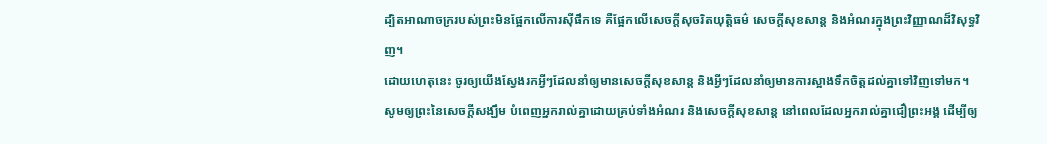ដ្បិតអាណាចក្ររបស់ព្រះមិនផ្អែកលើការស៊ីផឹកទេ គឺផ្អែកលើសេចក្ដីសុចរិតយុត្តិធម៌ សេចក្ដីសុខសាន្ត និងអំណរក្នុងព្រះវិញ្ញាណដ៏វិសុទ្ធវិញ។
ដោយហេតុនេះ ចូរឲ្យយើងស្វែងរកអ្វីៗដែលនាំឲ្យមានសេចក្ដីសុខសាន្ត និងអ្វីៗដែលនាំឲ្យមានការស្អាងទឹកចិត្តដល់គ្នាទៅវិញទៅមក។
សូមឲ្យព្រះនៃសេចក្ដីសង្ឃឹម បំពេញអ្នករាល់គ្នាដោយគ្រប់ទាំងអំណរ និងសេចក្ដីសុខសាន្ត នៅពេលដែលអ្នករាល់គ្នាជឿព្រះអង្គ ដើម្បីឲ្យ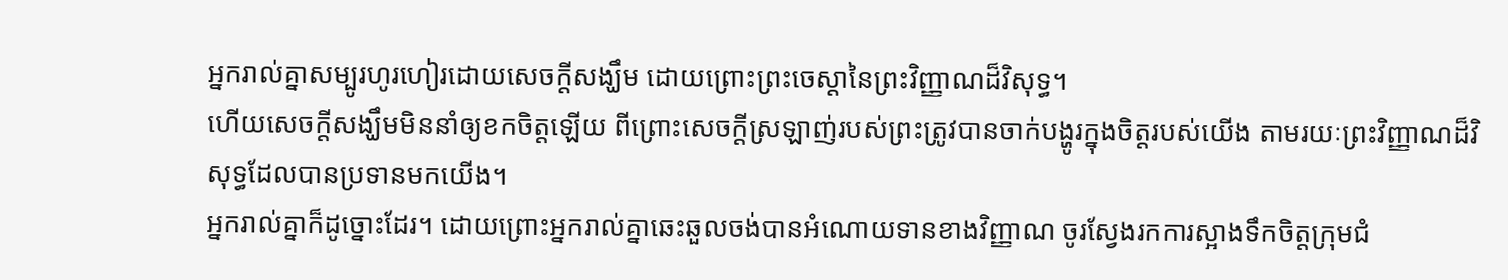អ្នករាល់គ្នាសម្បូរហូរហៀរដោយសេចក្ដីសង្ឃឹម ដោយព្រោះព្រះចេស្ដានៃព្រះវិញ្ញាណដ៏វិសុទ្ធ។
ហើយសេចក្ដីសង្ឃឹមមិននាំឲ្យខកចិត្តឡើយ ពីព្រោះសេចក្ដីស្រឡាញ់របស់ព្រះត្រូវបានចាក់បង្ហូរក្នុងចិត្តរបស់យើង តាមរយៈព្រះវិញ្ញាណដ៏វិសុទ្ធដែលបានប្រទានមកយើង។
អ្នករាល់គ្នាក៏ដូច្នោះដែរ។ ដោយព្រោះអ្នករាល់គ្នាឆេះឆួលចង់បានអំណោយទានខាងវិញ្ញាណ ចូរស្វែងរកការស្អាងទឹកចិត្តក្រុមជំ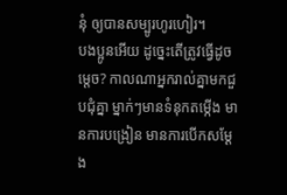នុំ ឲ្យបានសម្បូរហូរហៀរ។
បងប្អូនអើយ ដូច្នេះតើត្រូវធ្វើដូចម្ដេច? កាលណាអ្នករាល់គ្នាមកជួបជុំគ្នា ម្នាក់ៗមានទំនុកតម្កើង មានការបង្រៀន មានការបើកសម្ដែង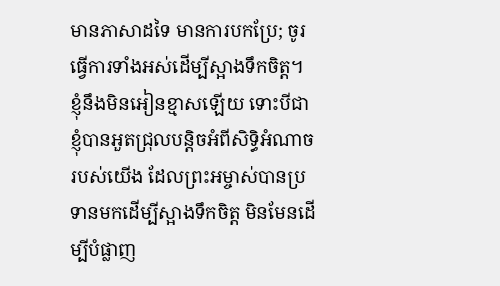មានភាសាដទៃ មានការបកប្រែ; ចូរធ្វើការទាំងអស់ដើម្បីស្អាងទឹកចិត្ត។
ខ្ញុំនឹងមិនអៀនខ្មាសឡើយ ទោះបីជាខ្ញុំបានអួតជ្រុលបន្តិចអំពីសិទ្ធិអំណាចរបស់យើង ដែលព្រះអម្ចាស់បានប្រទានមកដើម្បីស្អាងទឹកចិត្ត មិនមែនដើម្បីបំផ្លាញ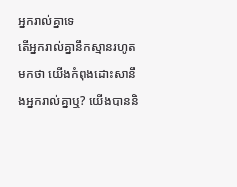អ្នករាល់គ្នាទេ
តើអ្នករាល់គ្នានឹកស្មានរហូតមកថា យើងកំពុងដោះសានឹងអ្នករាល់គ្នាឬ? យើងបាននិ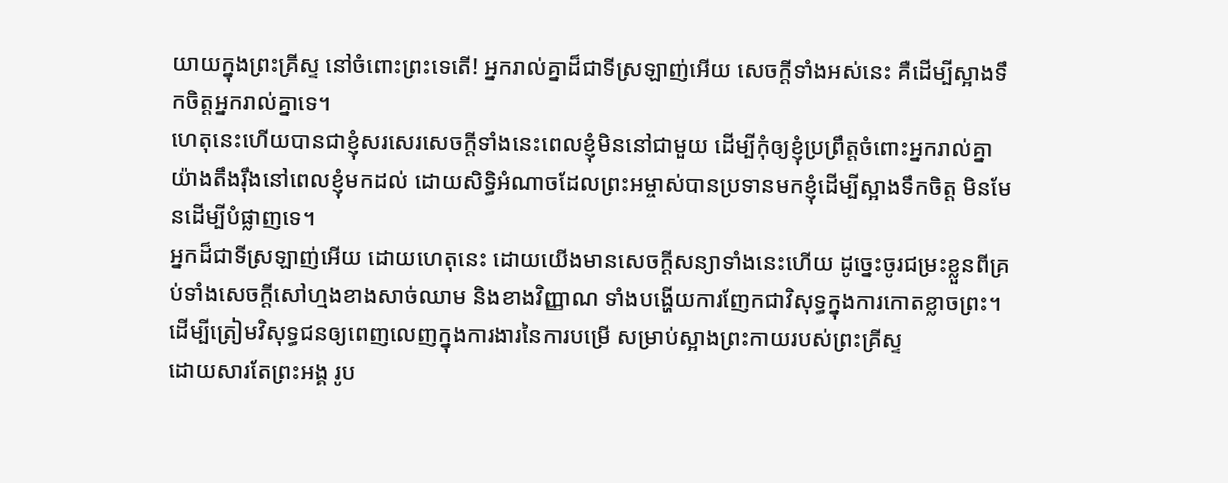យាយក្នុងព្រះគ្រីស្ទ នៅចំពោះព្រះទេតើ! អ្នករាល់គ្នាដ៏ជាទីស្រឡាញ់អើយ សេចក្ដីទាំងអស់នេះ គឺដើម្បីស្អាងទឹកចិត្តអ្នករាល់គ្នាទេ។
ហេតុនេះហើយបានជាខ្ញុំសរសេរសេចក្ដីទាំងនេះពេលខ្ញុំមិននៅជាមួយ ដើម្បីកុំឲ្យខ្ញុំប្រព្រឹត្តចំពោះអ្នករាល់គ្នាយ៉ាងតឹងរ៉ឹងនៅពេលខ្ញុំមកដល់ ដោយសិទ្ធិអំណាចដែលព្រះអម្ចាស់បានប្រទានមកខ្ញុំដើម្បីស្អាងទឹកចិត្ត មិនមែនដើម្បីបំផ្លាញទេ។
អ្នកដ៏ជាទីស្រឡាញ់អើយ ដោយហេតុនេះ ដោយយើងមានសេចក្ដីសន្យាទាំងនេះហើយ ដូច្នេះចូរជម្រះខ្លួនពីគ្រប់ទាំងសេចក្ដីសៅហ្មងខាងសាច់ឈាម និងខាងវិញ្ញាណ ទាំងបង្ហើយការញែកជាវិសុទ្ធក្នុងការកោតខ្លាចព្រះ។
ដើម្បីត្រៀមវិសុទ្ធជនឲ្យពេញលេញក្នុងការងារនៃការបម្រើ សម្រាប់ស្អាងព្រះកាយរបស់ព្រះគ្រីស្ទ
ដោយសារតែព្រះអង្គ រូប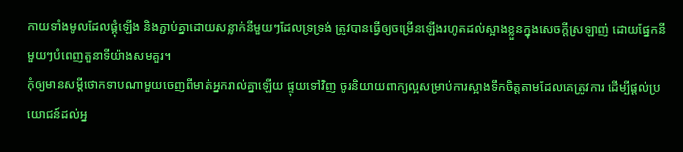កាយទាំងមូលដែលផ្គុំឡើង និងភ្ជាប់គ្នាដោយសន្លាក់នីមួយៗដែលទ្រទ្រង់ ត្រូវបានធ្វើឲ្យចម្រើនឡើងរហូតដល់ស្អាងខ្លួនក្នុងសេចក្ដីស្រឡាញ់ ដោយផ្នែកនីមួយៗបំពេញតួនាទីយ៉ាងសមគួរ។
កុំឲ្យមានសម្ដីថោកទាបណាមួយចេញពីមាត់អ្នករាល់គ្នាឡើយ ផ្ទុយទៅវិញ ចូរនិយាយពាក្យល្អសម្រាប់ការស្អាងទឹកចិត្តតាមដែលគេត្រូវការ ដើម្បីផ្ដល់ប្រយោជន៍ដល់អ្ន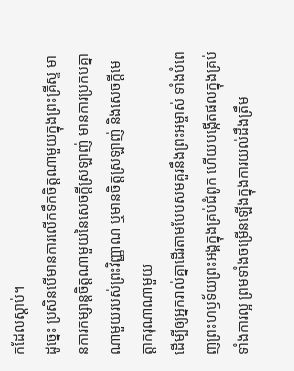កដែលស្ដាប់។
ដូច្នេះ ប្រសិនបើមានការលើកទឹកចិត្តណាមួយក្នុងព្រះគ្រីស្ទ មានការកម្សាន្តចិត្តណាមួយនៃសេចក្ដីស្រឡាញ់ មានការប្រកបគ្នាណាមួយរបស់ព្រះវិញ្ញាណ ឬមានចិត្តស្រឡាញ់ និងសេចក្ដីមេត្តាករុណាណាមួយ
ដើម្បីឲ្យអ្នករាល់គ្នាដើរតាមបែបសមគួរនឹងព្រះអម្ចាស់ ទាំងបំពេញព្រះហឫទ័យព្រះអង្គក្នុងគ្រប់ជំពូក ហើយបង្កើតផលក្នុងគ្រប់ទាំងការល្អ ព្រមទាំងចម្រើនឡើងក្នុងការយល់ដឹងត្រឹម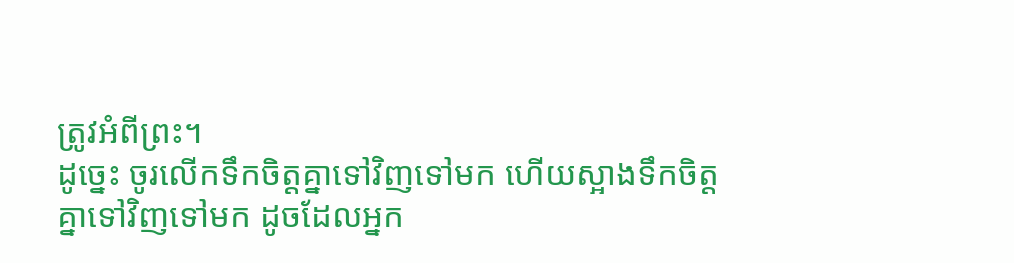ត្រូវអំពីព្រះ។
ដូច្នេះ ចូរលើកទឹកចិត្តគ្នាទៅវិញទៅមក ហើយស្អាងទឹកចិត្តគ្នាទៅវិញទៅមក ដូចដែលអ្នក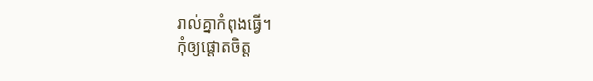រាល់គ្នាកំពុងធ្វើ។
កុំឲ្យផ្ដោតចិត្ត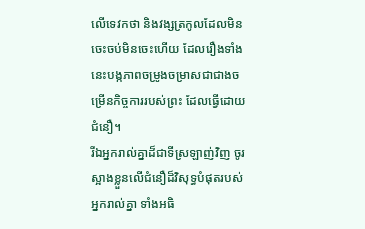លើទេវកថា និងវង្សត្រកូលដែលមិនចេះចប់មិនចេះហើយ ដែលរឿងទាំងនេះបង្កភាពចម្រូងចម្រាសជាជាងចម្រើនកិច្ចការរបស់ព្រះ ដែលធ្វើដោយជំនឿ។
រីឯអ្នករាល់គ្នាដ៏ជាទីស្រឡាញ់វិញ ចូរស្អាងខ្លួនលើជំនឿដ៏វិសុទ្ធបំផុតរបស់អ្នករាល់គ្នា ទាំងអធិ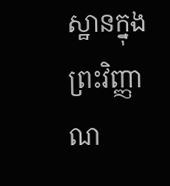ស្ឋានក្នុងព្រះវិញ្ញាណ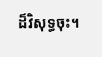ដ៏វិសុទ្ធចុះ។